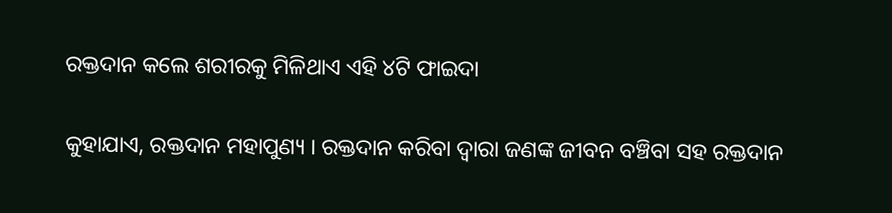ରକ୍ତଦାନ କଲେ ଶରୀରକୁ ମିଳିଥାଏ ଏହି ୪ଟି ଫାଇଦା

କୁହାଯାଏ, ରକ୍ତଦାନ ମହାପୁଣ୍ୟ । ରକ୍ତଦାନ କରିବା ଦ୍ୱାରା ଜଣଙ୍କ ଜୀବନ ବଞ୍ଚିବା ସହ ରକ୍ତଦାନ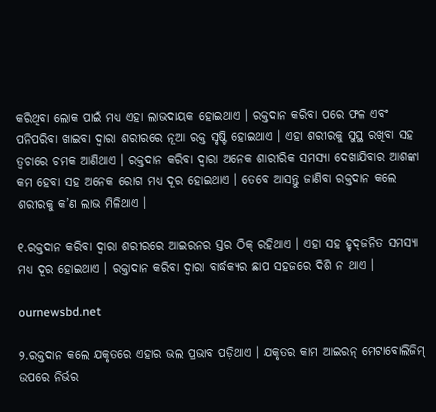କରିଥିବା ଲୋକ ପାଇଁ ମଧ୍ୟ ଏହା ଲାଭଦାୟକ ହୋଇଥାଏ । ରକ୍ତଦାନ କରିବା ପରେ ଫଳ ଏବଂ ପନିପରିବା ଖାଇବା ଦ୍ୱାରା ଶରୀରରେ ନୂଆ ରକ୍ତ ସୃଷ୍ଟି ହୋଇଥାଏ । ଏହା ଶରୀରକୁ ସୁସ୍ଥ ରଖିବା ସହ ତ୍ୱଚାରେ ଚମକ ଆଣିଥାଏ । ରକ୍ତଦାନ କରିବା ଦ୍ୱାରା ଅନେକ ଶାରୀରିକ ସମସ୍ୟା ଦେଖାଯିବାର ଆଶଙ୍କା କମ ହେବା ସହ ଅନେକ ରୋଗ ମଧ୍ୟ ଦୂର ହୋଇଥାଏ । ତେବେ ଆସନ୍ତୁ ଜାଣିବା ରକ୍ତଦାନ କଲେ ଶରୀରକୁ କ’ଣ ଲାଭ ମିଳିଥାଏ ।

୧.ରକ୍ତଦାନ କରିବା ଦ୍ୱାରା ଶରୀରରେ ଆଇରନର ସ୍ତର ଠିକ୍‌ ରହିଥାଏ । ଏହା ସହ ହୃଦ୍‌ଜନିତ ସମସ୍ୟା ମଧ୍ୟ ଦୂର ହୋଇଥାଏ । ରକ୍ତାଦାନ କରିବା ଦ୍ୱାରା ବାର୍ଦ୍ଧକ୍ୟର ଛାପ ସହଜରେ ଦିଶି ନ ଥାଏ ।

ournewsbd.net

୨.ରକ୍ତଦାନ କଲେ ଯକୃତରେ ଏହାର ଭଲ ପ୍ରଭାବ ପଡ଼ିଥାଏ । ଯକୃତର କାମ ଆଇରନ୍‌ ମେଟାବୋଲିଜିମ୍‌ ଉପରେ ନିର୍ଭର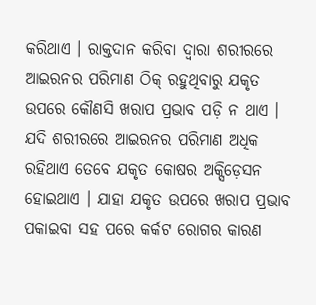କରିଥାଏ । ରାକ୍ତଦାନ କରିବା ଦ୍ୱାରା ଶରୀରରେ ଆଇରନର ପରିମାଣ ଠିକ୍‌ ରହୁଥିବାରୁ ଯକୃତ ଉପରେ କୌଣସି ଖରାପ ପ୍ରଭାବ ପଡ଼ି ନ ଥାଏ । ଯଦି ଶରୀରରେ ଆଇରନର ପରିମାଣ ଅଧିକ ରହିଥାଏ ତେବେ ଯକୃତ କୋଷର ଅକ୍ସିଡ଼େସନ ହୋଇଥାଏ । ଯାହା ଯକୃତ ଉପରେ ଖରାପ ପ୍ରଭାବ ପକାଇବା ସହ ପରେ କର୍କଟ ରୋଗର କାରଣ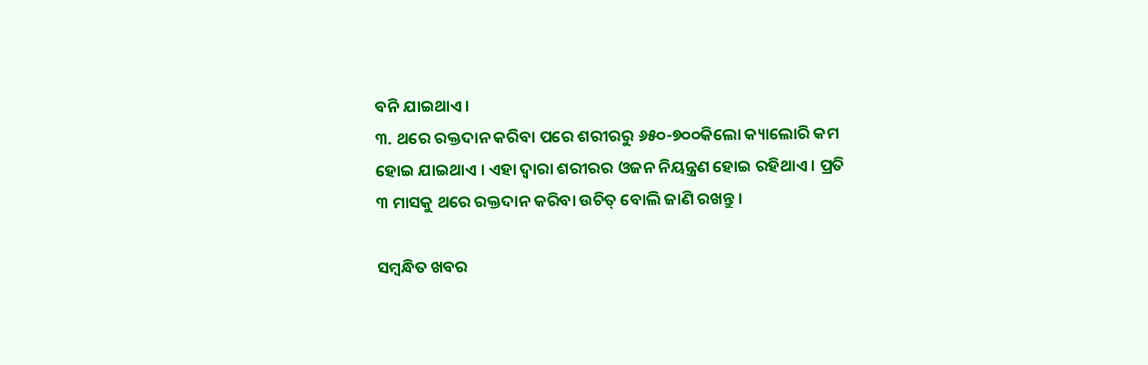ବନି ଯାଇଥାଏ ।
୩. ଥରେ ରକ୍ତଦାନ କରିବା ପରେ ଶରୀରରୁ ୬୫୦-୭୦୦କିଲୋ କ୍ୟାଲୋରି କମ ହୋଇ ଯାଇଥାଏ । ଏହା ଦ୍ୱାରା ଶରୀରର ଓଜନ ନିୟନ୍ତ୍ରଣ ହୋଇ ରହିଥାଏ । ପ୍ରତି ୩ ମାସକୁ ଥରେ ରକ୍ତଦାନ କରିବା ଉଚିତ୍‌ ବୋଲି ଜାଣି ରଖନ୍ତୁ ।

ସମ୍ବନ୍ଧିତ ଖବର